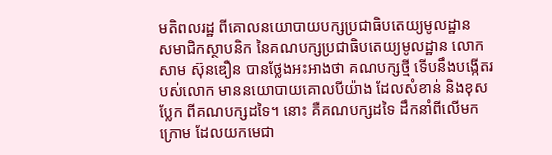មតិពលរដ្ឋ ពីគោលនយោបាយបក្សប្រជាធិបតេយ្យមូលដ្ឋាន
សមាជិកស្ថាបនិក នៃគណបក្សប្រជាធិបតេយ្យមូលដ្ឋាន លោក សាម ស៊ុនឌឿន បានថ្លែងអះអាងថា គណបក្សថ្មី ទើបនឹងបង្កើតរបស់លោក មាននយោបាយគោលបីយ៉ាង ដែលសំខាន់ និងខុសប្លែក ពីគណបក្សដទៃ។ នោះ គឺគណបក្សដទៃ ដឹកនាំពីលើមកក្រោម ដែលយកមេជា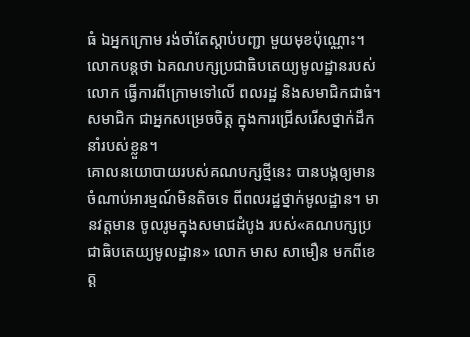ធំ ឯអ្នកក្រោម រង់ចាំតែស្តាប់បញ្ជា មួយមុខប៉ុណ្ណោះ។ លោកបន្តថា ឯគណបក្សប្រជាធិបតេយ្យមូលដ្ឋានរបស់លោក ធ្វើការពីក្រោមទៅលើ ពលរដ្ឋ និងសមាជិកជាធំ។ សមាជិក ជាអ្នកសម្រេចចិត្ត ក្នុងការជ្រើសរើសថ្នាក់ដឹកនាំរបស់ខ្លួន។
គោលនយោបាយរបស់គណបក្សថ្មីនេះ បានបង្កឲ្យមានចំណាប់អារម្មណ៍មិនតិចទេ ពីពលរដ្ឋថ្នាក់មូលដ្ឋាន។ មានវត្តមាន ចូលរូមក្នុងសមាជដំបូង របស់«គណបក្សប្រជាធិបតេយ្យមូលដ្ឋាន» លោក មាស សាមឿន មកពីខេត្ត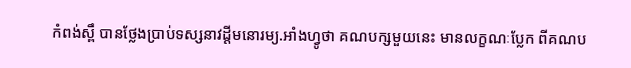កំពង់ស្ពឹ បានថ្លែងប្រាប់ទស្សនាវដ្តីមនោរម្យ.អាំងហ្វូថា គណបក្សមួយនេះ មានលក្ខណៈប្លែក ពីគណប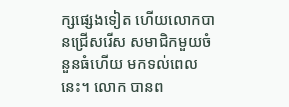ក្សផ្សេងទៀត ហើយលោកបានជ្រើសរើស សមាជិកមួយចំនួនធំហើយ មកទល់ពេលនេះ។ លោក បានព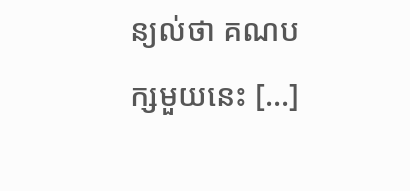ន្យល់ថា គណបក្សមួយនេះ [...]